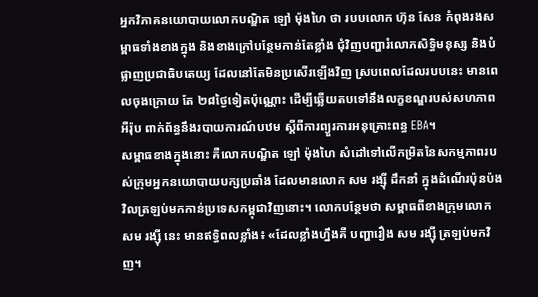អ្នកវិភាគនយោបាយលោកបណ្ឌិត ឡៅ ម៉ុងហៃ ថា របបលោក ហ៊ុន សែន កំពុងរងសម្ពាធទាំងខាងក្នុង និងខាងក្រៅបន្ថែមកាន់តែខ្លាំង ជុំវិញបញ្ហារំលោភសិទ្ធិមនុស្ស និងបំផ្លាញប្រជាធិបតេយ្យ ដែលនៅតែមិនប្រសើរឡើងវិញ ស្របពេលដែលរបបនេះ មានពេលចុងក្រោយ តែ ២៨ថ្ងៃទៀតប៉ុណ្ណោះ ដើម្បីឆ្លើយតបទៅនឹងលក្ខខណ្ឌរបស់សហភាពអឺរ៉ុប ពាក់ព័ន្ធនឹងរបាយការណ៍បឋម ស្ដីពីការព្យួរការអនុគ្រោះពន្ធ EBA។
សម្ពាធខាងក្នុងនោះ គឺលោកបណ្ឌិត ឡៅ ម៉ុងហៃ សំដៅទៅលើកម្រិតនៃសកម្មភាពរបស់ក្រុមអ្នកនយោបាយបក្សប្រឆាំង ដែលមានលោក សម រង្ស៊ី ដឹកនាំ ក្នុងដំណើរប៉ុនប៉ងវិលត្រឡប់មកកាន់ប្រទេសកម្ពុជាវិញនោះ។ លោកបន្ថែមថា សម្ពាធពីខាងក្រុមលោក សម រង្ស៊ី នេះ មានឥទ្ធិពលខ្លាំង៖ «ដែលខ្លាំងហ្នឹងគឺ បញ្ហារឿង សម រង្ស៊ី ត្រឡប់មកវិញ។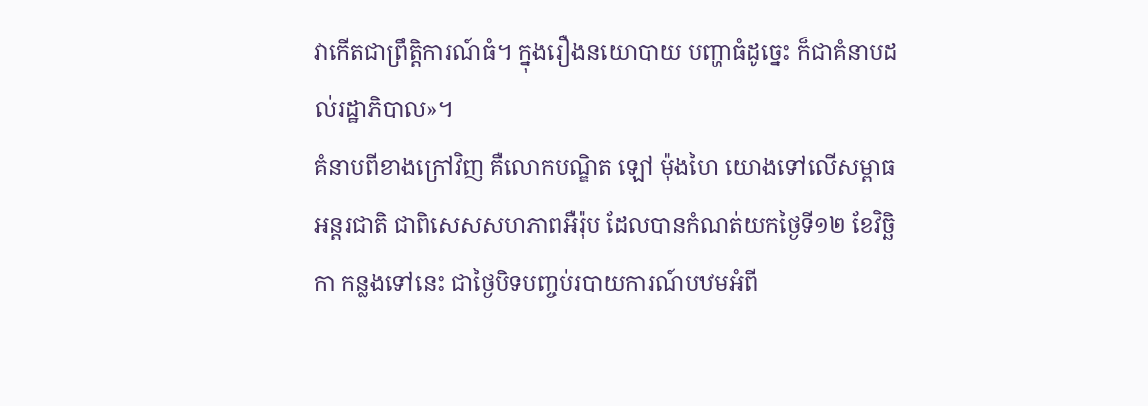វាកើតជាព្រឹត្តិការណ៍ធំ។ ក្នុងរឿងនយោបាយ បញ្ហាធំដូច្នេះ ក៏ជាគំនាបដល់រដ្ឋាភិបាល»។
គំនាបពីខាងក្រៅវិញ គឺលោកបណ្ឌិត ឡៅ ម៉ុងហៃ យោងទៅលើសម្ពាធអន្តរជាតិ ជាពិសេសសហភាពអឺរ៉ុប ដែលបានកំណត់យកថ្ងៃទី១២ ខែវិច្ឆិកា កន្លងទៅនេះ ជាថ្ងៃបិទបញ្ចប់របាយការណ៍បឋមអំពី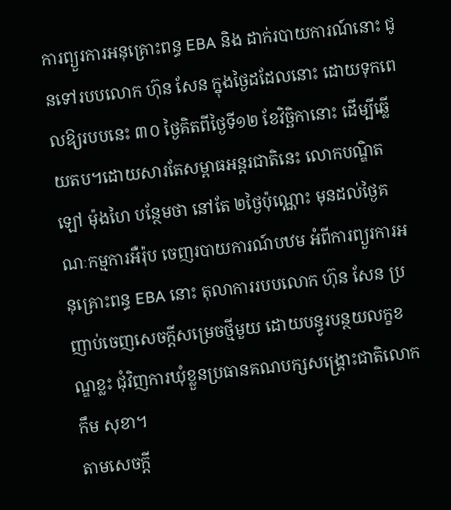ការព្យួរការអនុគ្រោះពន្ធ EBA និង ដាក់របាយការណ៍នោះ ជូនទៅរបបលោក ហ៊ុន សែន ក្នុងថ្ងៃដដែលនោះ ដោយទុកពេលឱ្យរបបនេះ ៣០ ថ្ងៃគិតពីថ្ងៃទី១២ ខែវិច្ឆិកានោះ ដើម្បីឆ្លើយតប។ដោយសារតែសម្ពាធអន្តរជាតិនេះ លោកបណ្ឌិត ឡៅ ម៉ុងហៃ បន្ថែមថា នៅតែ ២ថ្ងៃប៉ុណ្ណោះ មុនដល់ថ្ងៃគណៈកម្មការអឺរ៉ុប ចេញរបាយការណ៍បឋម អំពីការព្យួរការអនុគ្រោះពន្ធ EBA នោះ តុលាការរបបលោក ហ៊ុន សែន ប្រញាប់ចេញសេចក្ដីសម្រេចថ្មីមួយ ដោយបន្ធូរបន្ថយលក្ខខណ្ឌខ្លះ ជុំវិញការឃុំខ្លួនប្រធានគណបក្សសង្គ្រោះជាតិលោក កឹម សុខា។
តាមសេចក្ដី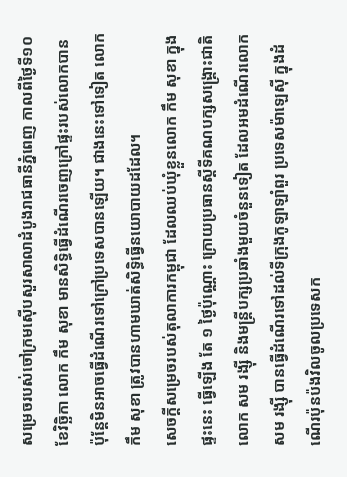សម្រេចរបស់ចៅក្រមស៊ើបសួរសាលាដំបូងរាជធានីភ្នំពេញ កាលពីថ្ងៃទី១០ ខែវិច្ឆិកា លោក កឹម សុខា មានសិទ្ធិធ្វើដំណើរចេញក្រៅផ្ទះរបស់លោកបាន ប៉ុន្តែមិនអាចធ្វើដំណើរទៅក្រៅប្រទេសបានឡើយ។ ជាងនេះទៅទៀត លោក កឹម សុខា ត្រូវបានហាមឃាត់សិទ្ធិធ្វើនយោបាយដដែល។
សេចក្ដីសម្រេចរបស់តុលាការកម្ពុជា ដែលឈប់ឃុំខ្លួនលោក កឹម សុខា ក្នុងផ្ទះនេះ ធ្វើឡើង តែ ១ ថ្ងៃប៉ុណ្ណោះ ក្រោយប្រធានស្តីទីគណបក្សសង្គ្រោះជាតិលោក សម រង្ស៊ី និងមន្ត្រីបក្សប្រឆាំងមួយចំនួនទៀត ដែលអមដំណើរលោក សម រង្ស៊ី បានធ្វើដំណើរទៅដល់ទីក្រុងកូឡាឡាំពួរ ប្រទេសម៉ាឡេស៊ី ក្នុងដំណើរប៉ុនប៉ងវិលចូលប្រទេសក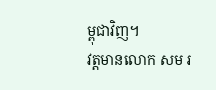ម្ពុជាវិញ។
វត្តមានលោក សម រ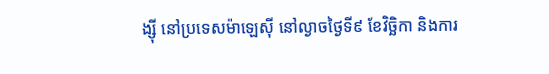ង្ស៊ី នៅប្រទេសម៉ាឡេស៊ី នៅល្ងាចថ្ងៃទី៩ ខែវិច្ឆិកា និងការ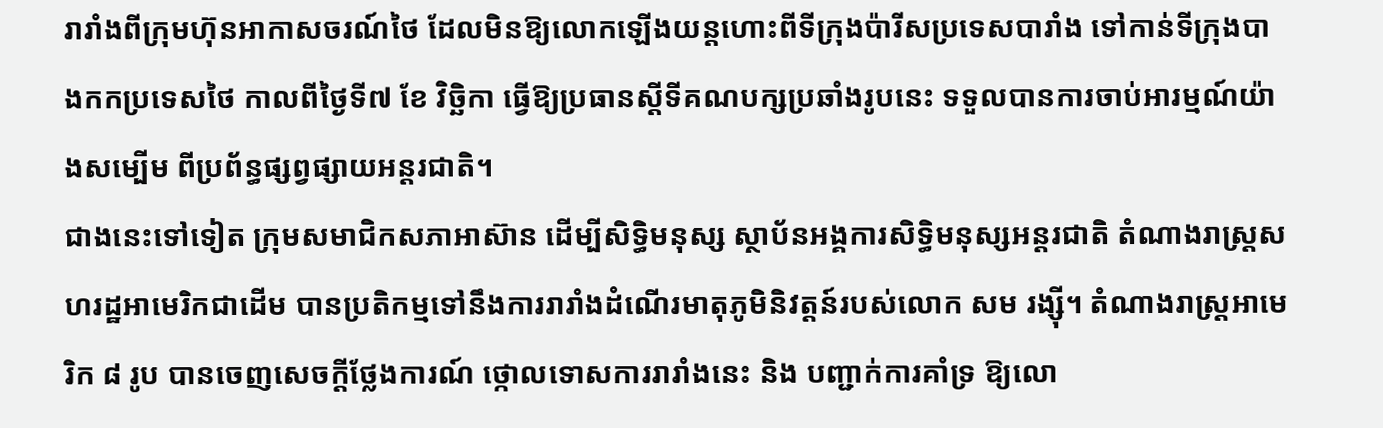រារាំងពីក្រុមហ៊ុនអាកាសចរណ៍ថៃ ដែលមិនឱ្យលោកឡើងយន្តហោះពីទីក្រុងប៉ារីសប្រទេសបារាំង ទៅកាន់ទីក្រុងបាងកកប្រទេសថៃ កាលពីថ្ងៃទី៧ ខែ វិច្ឆិកា ធ្វើឱ្យប្រធានស្តីទីគណបក្សប្រឆាំងរូបនេះ ទទួលបានការចាប់អារម្មណ៍យ៉ាងសម្បើម ពីប្រព័ន្ធផ្សព្វផ្សាយអន្តរជាតិ។
ជាងនេះទៅទៀត ក្រុមសមាជិកសភាអាស៊ាន ដើម្បីសិទ្ធិមនុស្ស ស្ថាប័នអង្គការសិទ្ធិមនុស្សអន្តរជាតិ តំណាងរាស្ត្រសហរដ្ឋអាមេរិកជាដើម បានប្រតិកម្មទៅនឹងការរារាំងដំណើរមាតុភូមិនិវត្តន៍របស់លោក សម រង្ស៊ី។ តំណាងរាស្ត្រអាមេរិក ៨ រូប បានចេញសេចក្ដីថ្លែងការណ៍ ថ្កោលទោសការរារាំងនេះ និង បញ្ជាក់ការគាំទ្រ ឱ្យលោ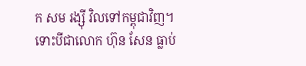ក សម រង្ស៊ី វិលទៅកម្ពុជាវិញ។
ទោះបីជាលោក ហ៊ុន សែន ធ្លាប់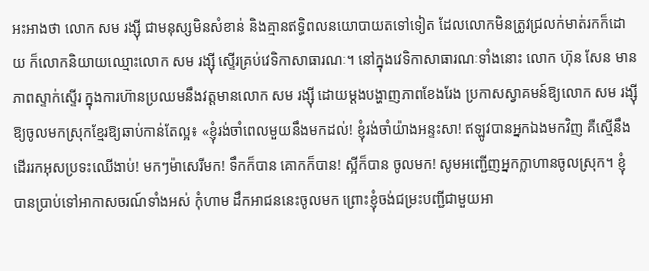អះអាងថា លោក សម រង្ស៊ី ជាមនុស្សមិនសំខាន់ និងគ្មានឥទ្ធិពលនយោបាយតទៅទៀត ដែលលោកមិនត្រូវជ្រលក់មាត់រកក៏ដោយ ក៏លោកនិយាយឈ្មោះលោក សម រង្ស៊ី ស្ទើរគ្រប់វេទិកាសាធារណៈ។ នៅក្នុងវេទិកាសាធារណៈទាំងនោះ លោក ហ៊ុន សែន មានភាពស្ទាក់ស្ទើរ ក្នុងការហ៊ានប្រឈមនឹងវត្តមានលោក សម រង្ស៊ី ដោយម្ដងបង្ហាញភាពខែងរែង ប្រកាសស្វាគមន៍ឱ្យលោក សម រង្ស៊ី ឱ្យចូលមកស្រុកខ្មែរឱ្យឆាប់កាន់តែល្អ៖ «ខ្ញុំរង់ចាំពេលមួយនឹងមកដល់! ខ្ញុំរង់ចាំយ៉ាងអន្ទះសា! ឥឡូវបានអ្នកឯងមកវិញ គឺស្មើនឹងដើររកអុសប្រទះឈើងាប់! មកៗម៉ាសេរីមក! ទឹកក៏បាន គោកក៏បាន! ស្អីក៏បាន ចូលមក! សូមអញ្ជើញអ្នកក្លាហានចូលស្រុក។ ខ្ញុំបានប្រាប់ទៅអាកាសចរណ៍ទាំងអស់ កុំហាម ដឹកអាជននេះចូលមក ព្រោះខ្ញុំចង់ជម្រះបញ្ជីជាមួយអា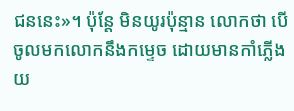ជននេះ»។ ប៉ុន្តែ មិនយូរប៉ុន្មាន លោកថា បើចូលមកលោកនឹងកម្ទេច ដោយមានកាំភ្លើងយ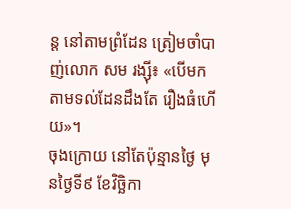ន្ត នៅតាមព្រំដែន ត្រៀមចាំបាញ់លោក សម រង្ស៊ី៖ «បើមកតាមទល់ដែនដឹងតែ រឿងធំហើយ»។
ចុងក្រោយ នៅតែប៉ុន្មានថ្ងៃ មុនថ្ងៃទី៩ ខែវិច្ឆិកា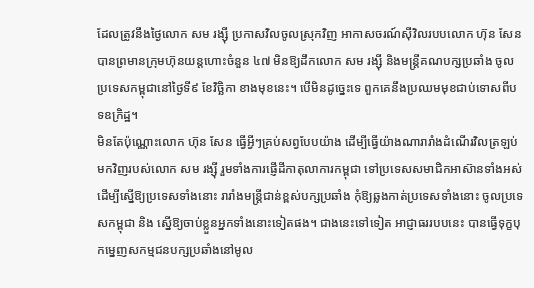ដែលត្រូវនឹងថ្ងៃលោក សម រង្ស៊ី ប្រកាសវិលចូលស្រុកវិញ អាកាសចរណ៍ស៊ីវិលរបបលោក ហ៊ុន សែន បានព្រមានក្រុមហ៊ុនយន្តហោះចំនួន ៤៧ មិនឱ្យដឹកលោក សម រង្ស៊ី និងមន្ត្រីគណបក្សប្រឆាំង ចូលប្រទេសកម្ពុជានៅថ្ងៃទី៩ ខែវិច្ឆិកា ខាងមុខនេះ។ បើមិនដូច្នេះទេ ពួកគេនឹងប្រឈមមុខជាប់ទោសពីបទឧក្រិដ្ឋ។
មិនតែប៉ុណ្ណោះលោក ហ៊ុន សែន ធ្វើអ្វីៗគ្រប់សព្វបែបយ៉ាង ដើម្បីធ្វើយ៉ាងណារារាំងដំណើរវិលត្រឡប់មកវិញរបស់លោក សម រង្ស៊ី រួមទាំងការផ្ញើដីកាតុលាការកម្ពុជា ទៅប្រទេសសមាជិកអាស៊ានទាំងអស់ ដើម្បីស្នើឱ្យប្រទេសទាំងនោះ រារាំងមន្ត្រីជាន់ខ្ពស់បក្សប្រឆាំង កុំឱ្យឆ្លងកាត់ប្រទេសទាំងនោះ ចូលប្រទេសកម្ពុជា និង ស្នើឱ្យចាប់ខ្លួនអ្នកទាំងនោះទៀតផង។ ជាងនេះទៅទៀត អាជ្ញាធររបបនេះ បានធ្វើទុក្ខបុកម្នេញសកម្មជនបក្សប្រឆាំងនៅមូល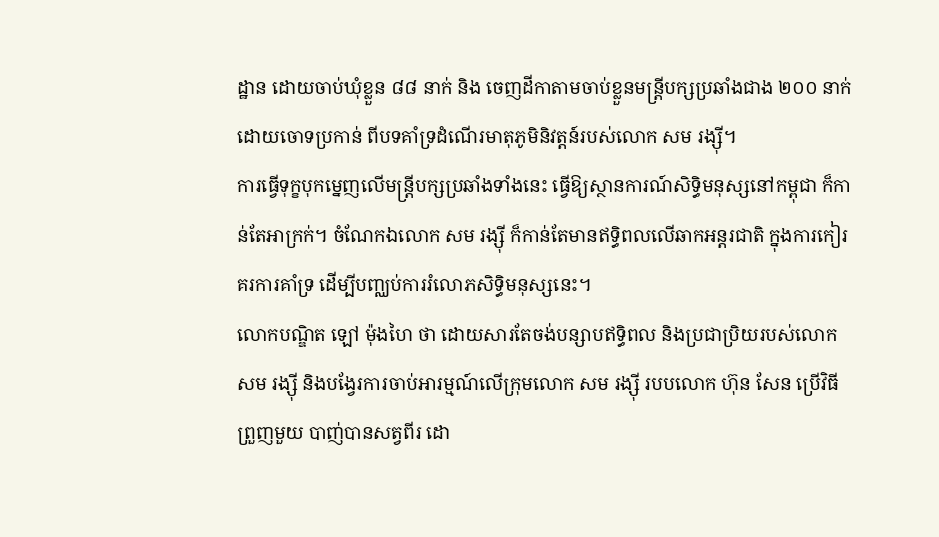ដ្ឋាន ដោយចាប់ឃុំខ្លួន ៨៨ នាក់ និង ចេញដីកាតាមចាប់ខ្លួនមន្ត្រីបក្សប្រឆាំងជាង ២០០ នាក់ ដោយចោទប្រកាន់ ពីបទគាំទ្រដំណើរមាតុភូមិនិវត្តន៍របស់លោក សម រង្ស៊ី។
ការធ្វើទុក្ខបុកម្នេញលើមន្ត្រីបក្សប្រឆាំងទាំងនេះ ធ្វើឱ្យស្ថានការណ៍សិទ្ធិមនុស្សនៅកម្ពុជា ក៏កាន់តែអាក្រក់។ ចំណែកឯលោក សម រង្ស៊ី ក៏កាន់តែមានឥទ្ធិពលលើឆាកអន្តរជាតិ ក្នុងការកៀរគរការគាំទ្រ ដើម្បីបញ្ឈប់ការរំលោភសិទ្ធិមនុស្សនេះ។
លោកបណ្ឌិត ឡៅ ម៉ុងហៃ ថា ដោយសារតែចង់បន្សាបឥទ្ធិពល និងប្រជាប្រិយរបស់លោក សម រង្ស៊ី និងបង្វែរការចាប់អារម្មណ៍លើក្រុមលោក សម រង្ស៊ី របបលោក ហ៊ុន សែន ប្រើវិធីព្រួញមួយ បាញ់បានសត្វពីរ ដោ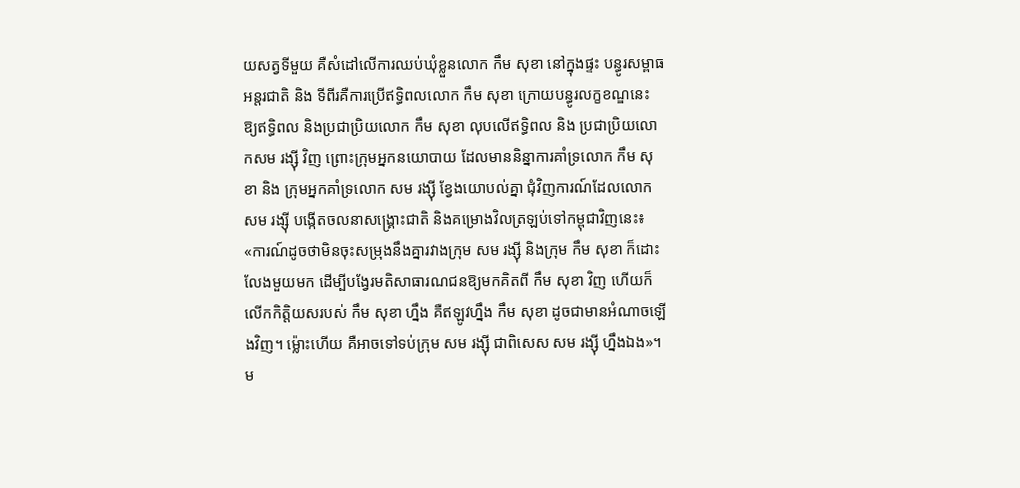យសត្វទីមួយ គឺសំដៅលើការឈប់ឃុំខ្លួនលោក កឹម សុខា នៅក្នុងផ្ទះ បន្ធូរសម្ពាធអន្តរជាតិ និង ទីពីរគឺការប្រើឥទ្ធិពលលោក កឹម សុខា ក្រោយបន្ធូរលក្ខខណ្ឌនេះ ឱ្យឥទ្ធិពល និងប្រជាប្រិយលោក កឹម សុខា លុបលើឥទ្ធិពល និង ប្រជាប្រិយលោកសម រង្ស៊ី វិញ ព្រោះក្រុមអ្នកនយោបាយ ដែលមាននិន្នាការគាំទ្រលោក កឹម សុខា និង ក្រុមអ្នកគាំទ្រលោក សម រង្ស៊ី ខ្វែងយោបល់គ្នា ជុំវិញការណ៍ដែលលោក សម រង្ស៊ី បង្កើតចលនាសង្គ្រោះជាតិ និងគម្រោងវិលត្រឡប់ទៅកម្ពុជាវិញនេះ៖ «ការណ៍ដូចថាមិនចុះសម្រុងនឹងគ្នារវាងក្រុម សម រង្ស៊ី និងក្រុម កឹម សុខា ក៏ដោះលែងមួយមក ដើម្បីបង្វែរមតិសាធារណជនឱ្យមកគិតពី កឹម សុខា វិញ ហើយក៏លើកកិត្តិយសរបស់ កឹម សុខា ហ្នឹង គឺឥឡូវហ្នឹង កឹម សុខា ដូចជាមានអំណាចឡើងវិញ។ ម្ល៉ោះហើយ គឺអាចទៅទប់ក្រុម សម រង្ស៊ី ជាពិសេស សម រង្ស៊ី ហ្នឹងឯង»។
ម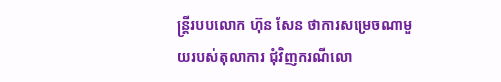ន្ត្រីរបបលោក ហ៊ុន សែន ថាការសម្រេចណាមួយរបស់តុលាការ ជុំវិញករណីលោ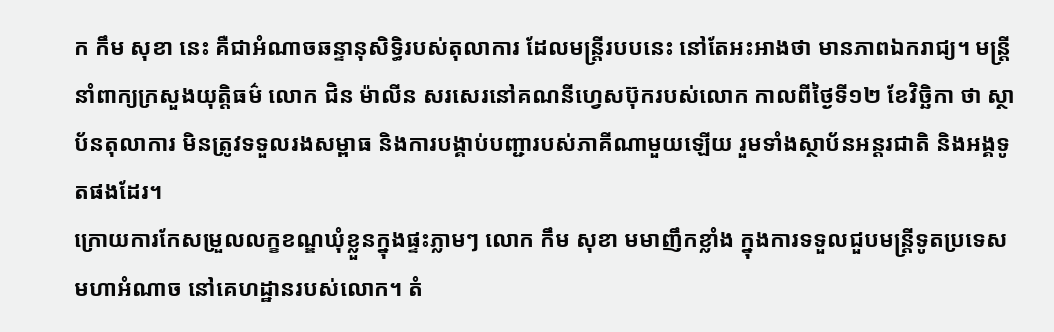ក កឹម សុខា នេះ គឺជាអំណាចឆន្ទានុសិទ្ធិរបស់តុលាការ ដែលមន្ត្រីរបបនេះ នៅតែអះអាងថា មានភាពឯករាជ្យ។ មន្ត្រីនាំពាក្យក្រសួងយុត្តិធម៌ លោក ជិន ម៉ាលីន សរសេរនៅគណនីហ្វេសប៊ុករបស់លោក កាលពីថ្ងៃទី១២ ខែវិច្ឆិកា ថា ស្ថាប័នតុលាការ មិនត្រូវទទួលរងសម្ពាធ និងការបង្គាប់បញ្ជារបស់ភាគីណាមួយឡើយ រួមទាំងស្ថាប័នអន្តរជាតិ និងអង្គទូតផងដែរ។
ក្រោយការកែសម្រួលលក្ខខណ្ឌឃុំខ្លួនក្នុងផ្ទះភ្លាមៗ លោក កឹម សុខា មមាញឹកខ្លាំង ក្នុងការទទួលជួបមន្ត្រីទូតប្រទេសមហាអំណាច នៅគេហដ្ឋានរបស់លោក។ តំ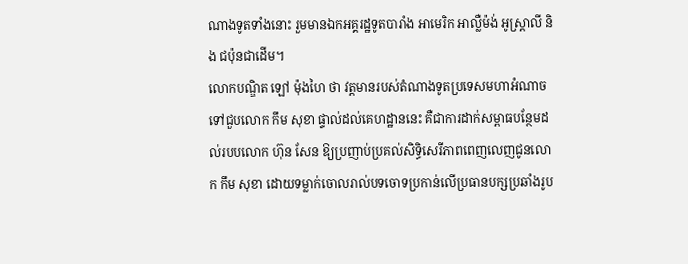ណាងទូតទាំងនោះ រួមមានឯកអគ្គរដ្ឋទូតបារាំង អាមេរិក អាល្លឺម៉ង់ អូស្ត្រាលី និង ជប៉ុនជាដើម។
លោកបណ្ឌិត ឡៅ ម៉ុងហៃ ថា វត្តមានរបស់តំណាងទូតប្រទេសមហាអំណាច ទៅជួបលោក កឹម សុខា ផ្ទាល់ដល់គេហដ្ឋាននេះ គឺជាការដាក់សម្ពាធបន្ថែមដល់របបលោក ហ៊ុន សែន ឱ្យប្រញាប់ប្រគល់សិទ្ធិសេរីភាពពេញលេញជូនលោក កឹម សុខា ដោយទម្លាក់ចោលរាល់បទចោទប្រកាន់លើប្រធានបក្សប្រឆាំងរូប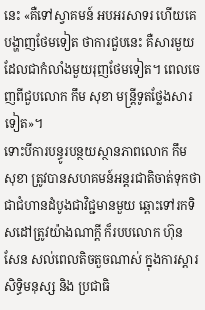នេះ «គឺទៅស្វាគមន៍ អបអរសាទរ ហើយគេបង្ហាញថែមទៀត ថាការជួបនេះ គឺសារមួយដែលជាកំលាំងមួយរុញថែមទៀត។ ពេលចេញពីជួបលោក កឹម សុខា មន្រ្តីទូតថ្លែងសារទៀត»។
ទោះបីការបន្ធូរបន្ថយស្ថានភាពលោក កឹម សុខា ត្រូវបានសហគមន៍អន្តរជាតិចាត់ទុកថា ជាជំហានដំបូងជាវិជ្ជមានមួយ ឆ្ពោះទៅរកទិសដៅត្រូវយ៉ាងណាក្តី ក៏របបលោក ហ៊ុន សែន សល់ពេលតិចតួចណាស់ ក្នុងការស្ដារសិទ្ធិមនុស្ស និង ប្រជាធិ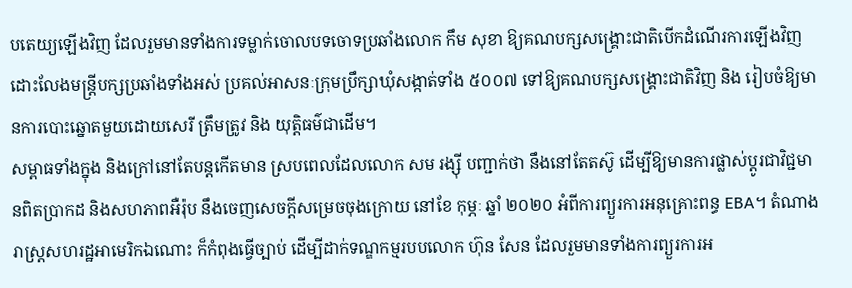បតេយ្យឡើងវិញ ដែលរួមមានទាំងការទម្លាក់ចោលបទចោទប្រឆាំងលោក កឹម សុខា ឱ្យគណបក្សសង្គ្រោះជាតិបើកដំណើរការឡើងវិញ ដោះលែងមន្ត្រីបក្សប្រឆាំងទាំងអស់ ប្រគល់អាសនៈក្រុមប្រឹក្សាឃុំសង្កាត់ទាំង ៥០០៧ ទៅឱ្យគណបក្សសង្គ្រោះជាតិវិញ និង រៀបចំឱ្យមានការបោះឆ្នោតមួយដោយសេរី ត្រឹមត្រូវ និង យុត្តិធម៌ជាដើម។
សម្ពាធទាំងក្នុង និងក្រៅនៅតែបន្តកើតមាន ស្របពេលដែលលោក សម រង្ស៊ី បញ្ជាក់ថា នឹងនៅតែតស៊ូ ដើម្បីឱ្យមានការផ្លាស់ប្ដូរជាវិជ្ជមានពិតប្រាកដ និងសហភាពអឺរ៉ុប នឹងចេញសេចក្ដីសម្រេចចុងក្រោយ នៅខែ កុម្ភៈ ឆ្នាំ ២០២០ អំពីការព្យួរការអនុគ្រោះពន្ធ EBA។ តំណាងរាស្ត្រសហរដ្ឋអាមេរិកឯណោះ ក៏កំពុងធ្វើច្បាប់ ដើម្បីដាក់ទណ្ឌកម្មរបបលោក ហ៊ុន សែន ដែលរួមមានទាំងការព្យួរការអ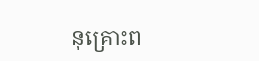នុគ្រោះព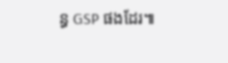ន្ធ GSP ផងដែរ៕